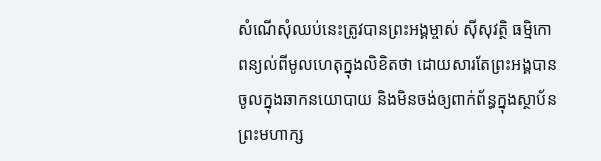សំណើសុំឈប់នេះត្រូវបានព្រះអង្គម្ចាស់ ស៊ីសុវត្ថិ ធម្មិកោ ពន្យល់ពីមូលហេតុក្នុងលិខិតថា ដោយសារតែព្រះអង្គបានចូលក្នុងឆាកនយោបាយ និងមិនចង់ឲ្យពាក់ព័ន្ធក្នុងស្ថាប័នព្រះមហាក្ស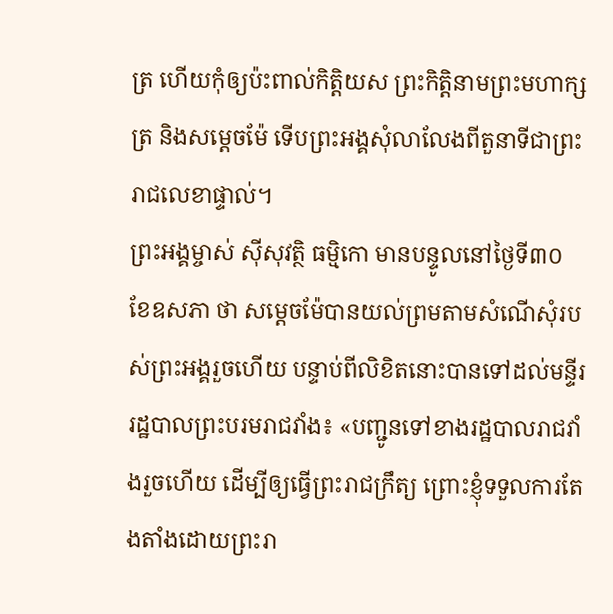ត្រ ហើយកុំឲ្យប៉ះពាល់កិត្តិយស ព្រះកិត្តិនាមព្រះមហាក្សត្រ និងសម្ដេចម៉ែ ទើបព្រះអង្គសុំលាលែងពីតួនាទីជាព្រះរាជលេខាផ្ទាល់។
ព្រះអង្គម្ចាស់ ស៊ីសុវត្ថិ ធម្មិកោ មានបន្ទូលនៅថ្ងៃទី៣០ ខែឧសភា ថា សម្ដេចម៉ែបានយល់ព្រមតាមសំណើសុំរបស់ព្រះអង្គរួចហើយ បន្ទាប់ពីលិខិតនោះបានទៅដល់មន្ទីររដ្ឋបាលព្រះបរមរាជវាំង៖ «បញ្ជូនទៅខាងរដ្ឋបាលរាជវាំងរួចហើយ ដើម្បីឲ្យធ្វើព្រះរាជក្រឹត្យ ព្រោះខ្ញុំទទួលការតែងតាំងដោយព្រះរា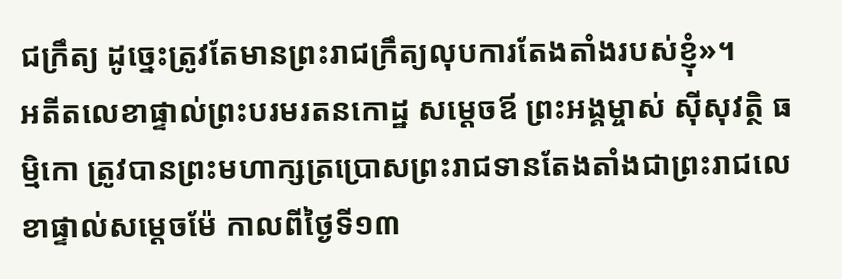ជក្រឹត្យ ដូច្នេះត្រូវតែមានព្រះរាជក្រឹត្យលុបការតែងតាំងរបស់ខ្ញុំ»។
អតីតលេខាផ្ទាល់ព្រះបរមរតនកោដ្ឋ សម្ដេចឪ ព្រះអង្គម្ចាស់ ស៊ីសុវត្ថិ ធម្មិកោ ត្រូវបានព្រះមហាក្សត្រប្រោសព្រះរាជទានតែងតាំងជាព្រះរាជលេខាផ្ទាល់សម្ដេចម៉ែ កាលពីថ្ងៃទី១៣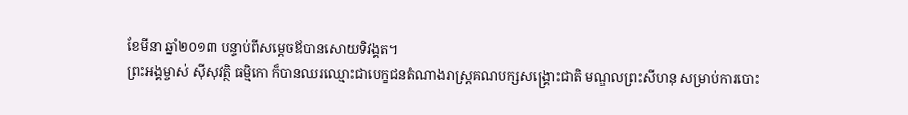ខែមីនា ឆ្នាំ២០១៣ បន្ទាប់ពីសម្ដេចឪបានសោយទិវង្គត។
ព្រះអង្គម្ចាស់ ស៊ីសុវត្ថិ ធម្មិកោ ក៏បានឈរឈ្មោះជាបេក្ខជនតំណាងរាស្ត្រគណបក្សសង្គ្រោះជាតិ មណ្ឌលព្រះសីហនុ សម្រាប់ការបោះ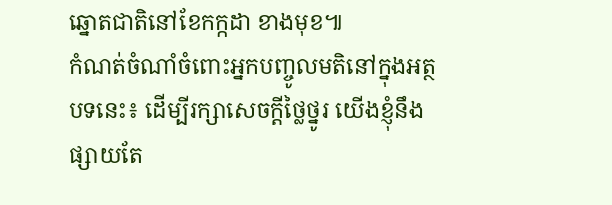ឆ្នោតជាតិនៅខែកក្កដា ខាងមុខ៕
កំណត់ចំណាំចំពោះអ្នកបញ្ចូលមតិនៅក្នុងអត្ថបទនេះ៖ ដើម្បីរក្សាសេចក្ដីថ្លៃថ្នូរ យើងខ្ញុំនឹងផ្សាយតែ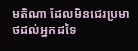មតិណា ដែលមិនជេរប្រមាថដល់អ្នកដទៃ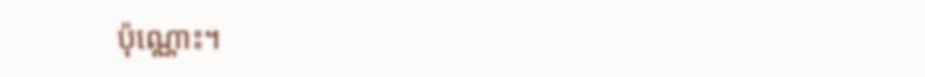ប៉ុណ្ណោះ។